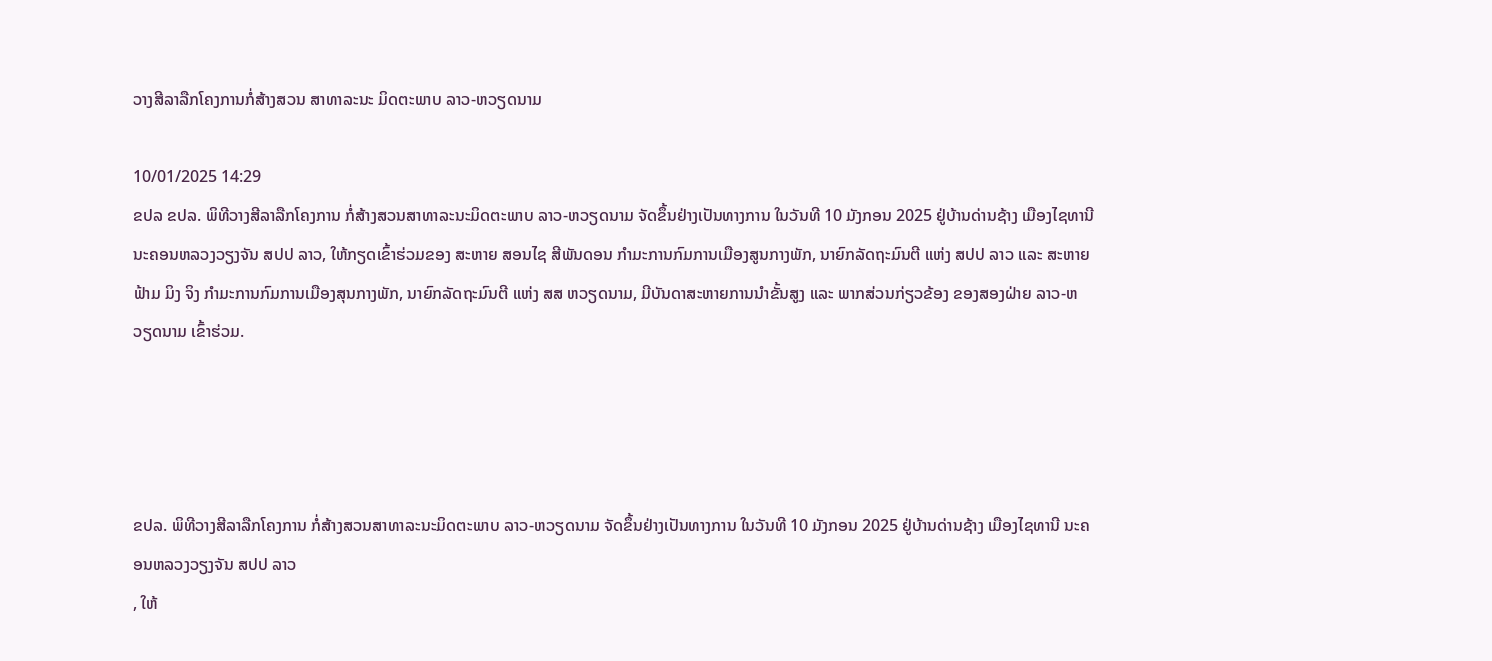ວາງສີລາລືກໂຄງການກໍ່ສ້າງສວນ ສາທາລະນະ ມິດຕະພາບ ລາວ-ຫວຽດນາມ

10/01/2025 14:29
ຂປລ ຂປລ. ພິທີວາງສີລາລືກໂຄງການ ກໍ່ສ້າງສວນສາທາລະນະມິດຕະພາບ ລາວ-ຫວຽດນາມ ຈັດຂຶ້ນຢ່າງເປັນທາງການ ໃນວັນທີ 10 ມັງກອນ 2025 ຢູ່ບ້ານດ່ານຊ້າງ ເມືອງໄຊທານີ ນະຄອນຫລວງວຽງຈັນ ສປປ ລາວ, ໃຫ້ກຽດເຂົ້າຮ່ວມຂອງ ສະຫາຍ ສອນໄຊ ສີພັນດອນ ກໍາມະການກົມການເມືອງສູນກາງພັກ, ນາຍົກລັດຖະມົນຕີ ແຫ່ງ ສປປ ລາວ ແລະ ສະຫາຍ ຟ້າມ ມິງ ຈິງ ກໍາມະການກົມການເມືອງສຸນກາງພັກ, ນາຍົກລັດຖະມົນຕີ ແຫ່ງ ສສ ຫວຽດນາມ, ມີບັນດາສະຫາຍການນໍາຂັ້ນສູງ ແລະ ພາກສ່ວນກ່ຽວຂ້ອງ ຂອງສອງຝ່າຍ ລາວ-ຫວຽດນາມ ເຂົ້າຮ່ວມ.




ຂປລ. ພິທີວາງສີລາລືກໂຄງການ ກໍ່ສ້າງສວນສາທາລະນະມິດຕະພາບ ລາວ-ຫວຽດນາມ ຈັດຂຶ້ນຢ່າງເປັນທາງການ ໃນວັນທີ 10 ມັງກອນ 2025 ຢູ່ບ້ານດ່ານຊ້າງ ເມືອງໄຊທານີ ນະຄອນຫລວງວຽງຈັນ ສປປ ລາວ
, ໃຫ້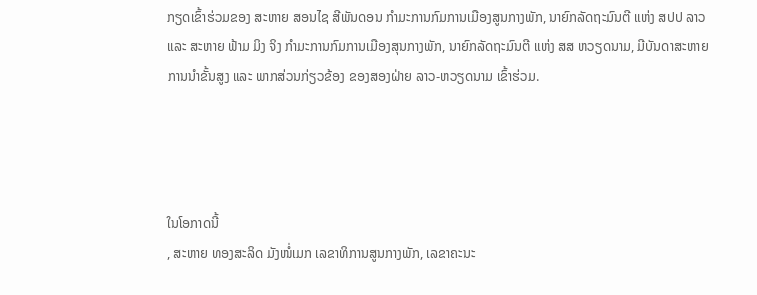ກຽດເຂົ້າຮ່ວມຂອງ ສະຫາຍ ສອນໄຊ ສີພັນດອນ ກໍາມະການກົມການເມືອງສູນກາງພັກ, ນາຍົກລັດຖະມົນຕີ ແຫ່ງ ສປປ ລາວ ແລະ ສະຫາຍ ຟ້າມ ມິງ ຈິງ ກໍາມະການກົມການເມືອງສຸນກາງພັກ, ນາຍົກລັດຖະມົນຕີ ແຫ່ງ ສສ ຫວຽດນາມ, ມີບັນດາສະຫາຍການນໍາຂັ້ນສູງ ແລະ ພາກສ່ວນກ່ຽວຂ້ອງ ຂອງສອງຝ່າຍ ລາວ-ຫວຽດນາມ ເຂົ້າຮ່ວມ.




ໃນໂອກາດນີ້
, ສະຫາຍ ທອງສະລິດ ມັງໜໍ່ເມກ ເລຂາທິການສູນກາງພັກ, ເລຂາຄະນະ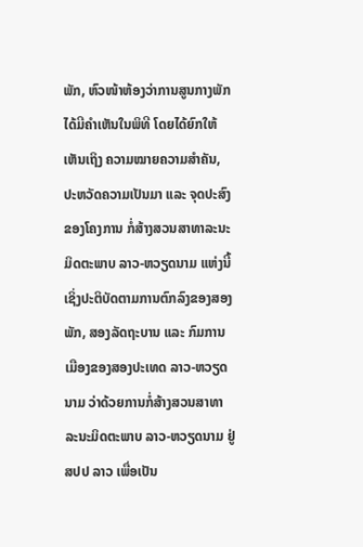ພັກ, ຫົວໜ້າຫ້ອງວ່າການສູນກາງພັກ ໄດ້ມີຄໍາເຫັນໃນພິທີ ໂດຍໄດ້ຍົກໃຫ້ເຫັນເຖິງ ຄວາມໝາຍຄວາມສໍາຄັນ, ປະຫວັດຄວາມເປັນມາ ແລະ ຈຸດປະສົງຂອງໂຄງການ ກໍ່ສ້າງສວນສາທາລະນະມິດຕະພາບ ລາວ-ຫວຽດນາມ ແຫ່ງນີ້ ເຊິ່ງປະຕິບັດຕາມການຕົກລົງຂອງສອງພັກ, ສອງລັດຖະບານ ແລະ ກົມການເມືອງຂອງສອງປະເທດ ລາວ-ຫວຽດນາມ ວ່າດ້ວຍການກໍ່ສ້າງສວນສາທາລະນະມິດຕະພາບ ລາວ-ຫວຽດນາມ ຢູ່ ສປປ ລາວ ເພື່ອເປັນ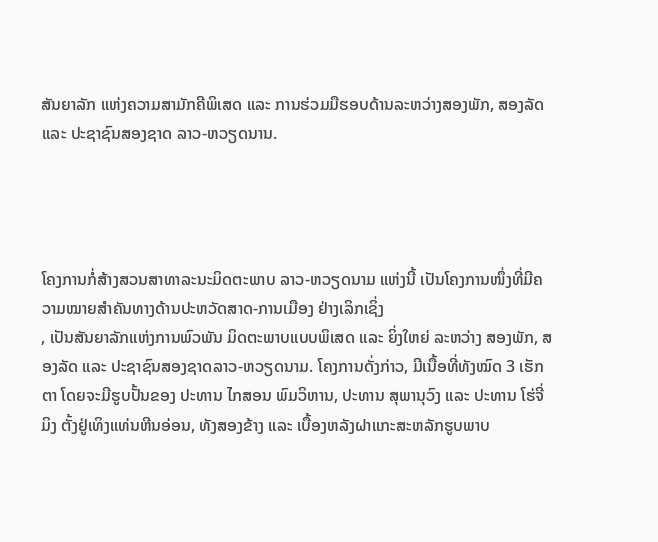ສັນຍາລັກ ແຫ່ງຄວາມສາມັກຄີພິເສດ ແລະ ການຮ່ວມມືຮອບດ້ານລະຫວ່າງສອງພັກ, ສອງລັດ ແລະ ປະຊາຊົນສອງຊາດ ລາວ-ຫວຽດນານ.




ໂຄງການກໍ່ສ້າງສວນສາທາລະນະມິດຕະພາບ ລາວ-ຫວຽດນາມ ແຫ່ງນີ້ ເປັນໂຄງການໜຶ່ງທີ່ມີຄວາມໝາຍສໍາຄັນທາງດ້ານປະຫວັດສາດ-ການເມືອງ ຢ່າງເລິກເຊິ່ງ
, ເປັນສັນຍາລັກແຫ່ງການພົວພັນ ມິດຕະພາບແບບພິເສດ ແລະ ຍິ່ງໃຫຍ່ ລະຫວ່າງ ສອງພັກ, ສອງລັດ ແລະ ປະຊາຊົນສອງຊາດລາວ-ຫວຽດນາມ. ໂຄງການດັ່ງກ່າວ, ມີເນື້ອທີ່ທັງໝົດ 3 ເຮັກຕາ ໂດຍຈະມີຮູບປັ້ນຂອງ ປະທານ ໄກສອນ ພົມວິຫານ, ປະທານ ສຸພານຸວົງ ແລະ ປະທານ ໂຮ່ຈີ່ມິງ ຕັ້ງຢູ່ເທິງແທ່ນຫີນອ່ອນ, ທັງສອງຂ້າງ ແລະ ເບື້ອງຫລັງຝາແກະສະຫລັກຮູບພາບ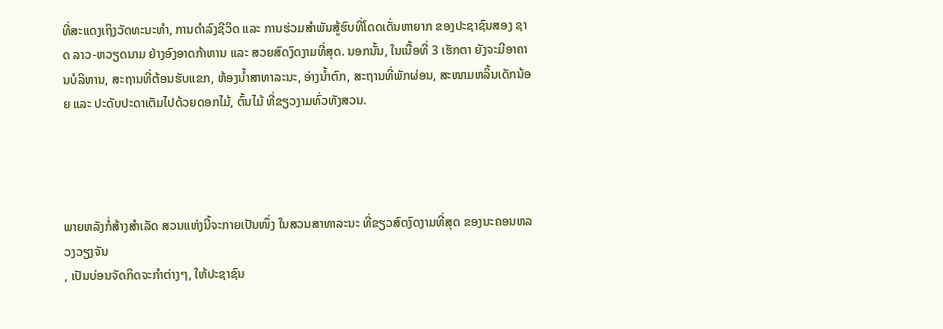ທີ່ສະແດງເຖິງວັດທະນະທໍາ, ການດໍາລົງຊີວິດ ແລະ ການຮ່ວມສໍາພັນສູ້ຮົບທີ່ໂດດເດັ່ນຫາຍາກ ຂອງປະຊາຊົນສອງ ຊາດ ລາວ-ຫວຽດນາມ ຢ່າງອົງອາດກ້າຫານ ແລະ ສວຍສົດງົດງາມທີ່ສຸດ. ນອກນັ້ນ, ໃນເນື້ອທີ່ 3 ເຮັກຕາ ຍັງຈະມີອາຄານບໍລິຫານ, ສະຖານທີ່ຕ້ອນຮັບແຂກ, ຫ້ອງນໍ້າສາທາລະນະ, ອ່າງນໍ້າຕົກ, ສະຖານທີ່ພັກຜ່ອນ, ສະໜາມຫລິ້ນເດັກນ້ອຍ ແລະ ປະດັບປະດາເຕັມໄປດ້ວຍດອກໄມ້, ຕົ້ນໄມ້ ທີ່ຂຽວງາມທົ່ວທັງສວນ.




ພາຍຫລັງກໍ່ສ້າງສໍາເລັດ ສວນແຫ່ງນີ້ຈະກາຍເປັນໜຶ່ງ ໃນສວນສາທາລະນະ ທີ່ຂຽວສົດງົດງາມທີ່ສຸດ ຂອງນະຄອນຫລວງວຽງຈັນ
, ເປັນບ່ອນຈັດກິດຈະກໍາຕ່າງໆ, ໃຫ້ປະຊາຊົນ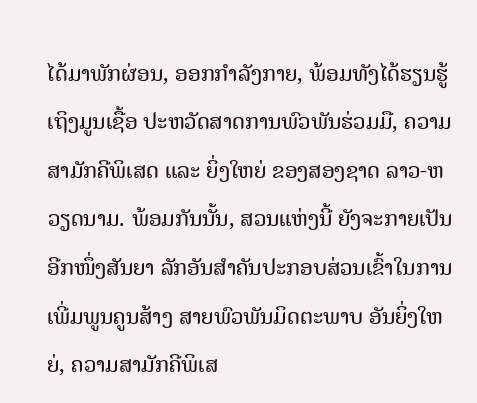ໄດ້ມາພັກຜ່ອນ, ອອກກໍາລັງກາຍ, ພ້ອມທັງໄດ້ຮຽນຮູ້ເຖິງມູນເຊື້ອ ປະຫວັດສາດການພົວພັນຮ່ວມມື, ຄວາມສາມັກຄີພິເສດ ແລະ ຍິ່ງໃຫຍ່ ຂອງສອງຊາດ ລາວ-ຫວຽດນາມ. ພ້ອມກັນນັ້ນ, ສວນແຫ່ງນີ້ ຍັງຈະກາຍເປັນອີກໜຶ່ງສັນຍາ ລັກອັນສໍາຄັນປະກອບສ່ວນເຂົ້າໃນການເພີ່ມພູນຄູນສ້າງ ສາຍພົວພັນມິດຕະພາບ ອັນຍິ່ງໃຫຍ່, ຄວາມສາມັກຄີພິເສ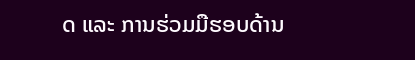ດ ແລະ ການຮ່ວມມືຮອບດ້ານ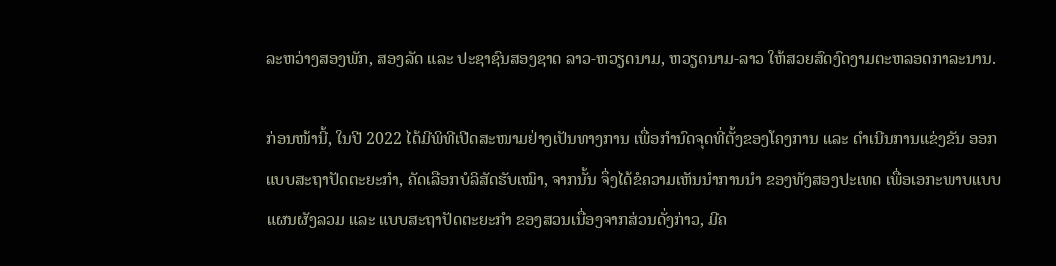ລະຫວ່າງສອງພັກ, ສອງລັດ ແລະ ປະຊາຊົນສອງຊາດ ລາວ-ຫວຽດນາມ, ຫວຽດນາມ-ລາວ ໃຫ້ສວຍສົດງົດງາມຕະຫລອດກາລະນານ.

ກ່ອນໜ້ານີ້, ໃນປີ 2022 ໄດ້ມີພິທີເປີດສະໜາມຢ່າງເປັນທາງການ ເພື່ອກໍານົດຈຸດທີ່ຕັ້ງຂອງໂຄງການ ແລະ ດໍາເນີນການແຂ່ງຂັນ ອອກແບບສະຖາປັດຕະຍະກໍາ, ຄັດເລືອກບໍລິສັດຮັບເໝົາ, ຈາກນັ້ນ ຈຶ່ງໄດ້ຂໍຄວາມເຫັນນໍາການນໍາ ຂອງທັງສອງປະເທດ ເພື່ອເອກະພາບແບບແຜນຜັງລວມ ແລະ ແບບສະຖາປັດຕະຍະກໍາ ຂອງສວນເນື່ອງຈາກສ່ວນດັ່ງກ່າວ, ມີຄ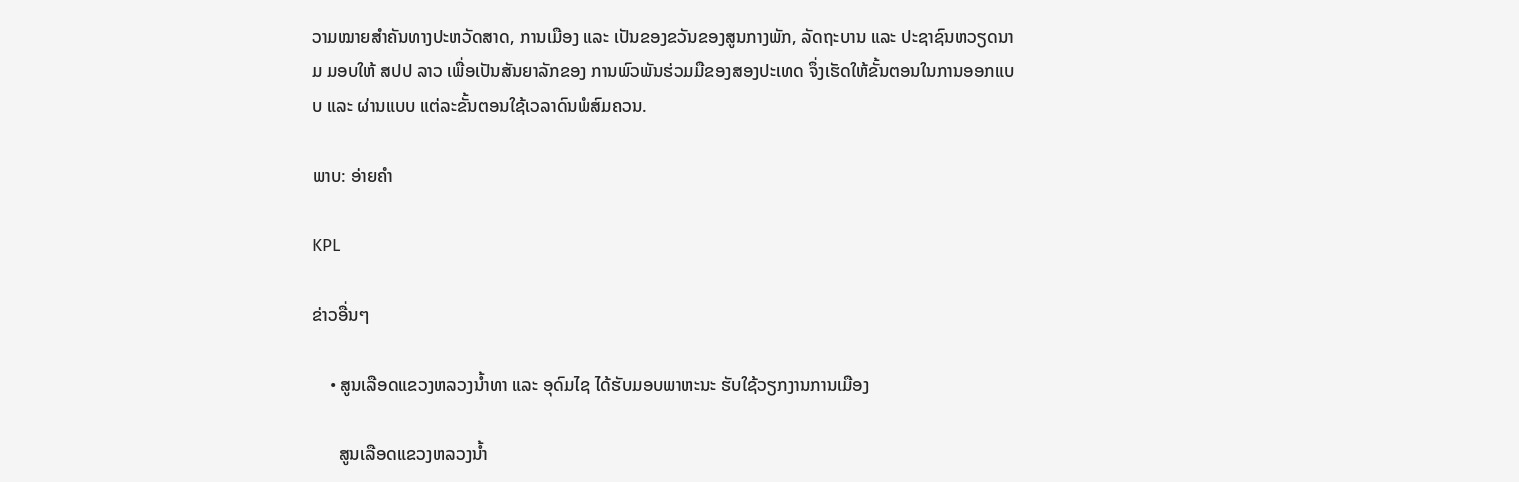ວາມໝາຍສໍາຄັນທາງປະຫວັດສາດ, ການເມືອງ ແລະ ເປັນຂອງຂວັນຂອງສູນກາງພັກ, ລັດຖະບານ ແລະ ປະຊາຊົນຫວຽດນາມ ມອບໃຫ້ ສປປ ລາວ ເພື່ອເປັນສັນຍາລັກຂອງ ການພົວພັນຮ່ວມມືຂອງສອງປະເທດ ຈຶ່ງເຮັດໃຫ້ຂັ້ນຕອນໃນການອອກແບບ ແລະ ຜ່ານແບບ ແຕ່ລະຂັ້ນຕອນໃຊ້ເວລາດົນພໍສົມຄວນ.

ພາບ: ອ່າຍຄຳ

KPL

ຂ່າວອື່ນໆ

    • ສູນເລືອດແຂວງຫລວງນ້ຳທາ ແລະ ອຸດົມໄຊ ໄດ້ຮັບມອບພາຫະນະ ຮັບໃຊ້ວຽກງານການເມືອງ

      ສູນເລືອດແຂວງຫລວງນ້ຳ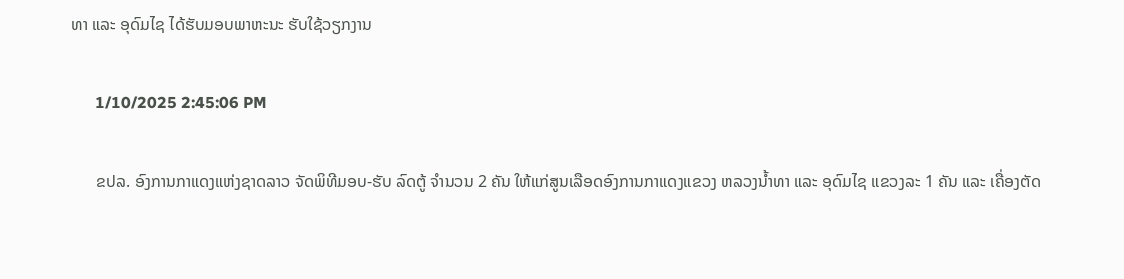ທາ ແລະ ອຸດົມໄຊ ໄດ້ຮັບມອບພາຫະນະ ຮັບໃຊ້ວຽກງານ

      1/10/2025 2:45:06 PM

      ຂປລ. ອົງການກາແດງແຫ່ງຊາດລາວ ຈັດພິທີມອບ-ຮັບ ລົດຕູ້ ຈຳນວນ 2 ຄັນ ໃຫ້ແກ່ສູນເລືອດອົງການກາແດງແຂວງ ຫລວງນ້ຳທາ ແລະ ອຸດົມໄຊ ແຂວງລະ 1 ຄັນ ແລະ ເຄື່ອງຕັດ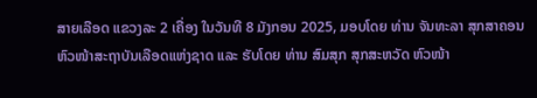ສາຍເລືອດ ແຂວງລະ 2 ເຄື່ອງ ໃນວັນທີ 8 ມັງກອນ 2025, ມອບໂດຍ ທ່ານ ຈັນທະລາ ສຸກສາຄອນ ຫົວໜ້າສະຖາບັນເລືອດແຫ່ງຊາດ ແລະ ຮັບໂດຍ ທ່ານ ສົມສຸກ ສຸກສະຫວັດ ຫົວໜ້າ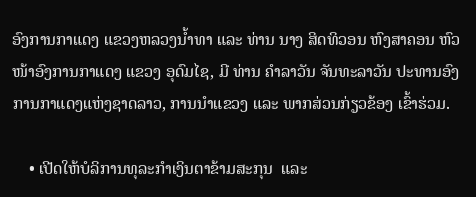ອົງການກາແດງ ແຂວງຫລວງນ້ຳທາ ແລະ ທ່ານ ນາງ ສິດທິວອນ ຫົງສາຄອນ ຫົວໜ້າອົງການກາແດງ ແຂວງ ອຸດົມໄຊ, ມີ ທ່ານ ຄຳລາວັນ ຈັນທະລາວັນ ປະທານອົງການກາແດງແຫ່ງຊາດລາວ, ການນຳແຂວງ ແລະ ພາກສ່ວນກ່ຽວຂ້ອງ ເຂົ້າຮ່ວມ.

    • ເປີດໃຫ້ບໍລິການທຸລະກຳເງິນຕາຂ້າມສະກຸນ  ແລະ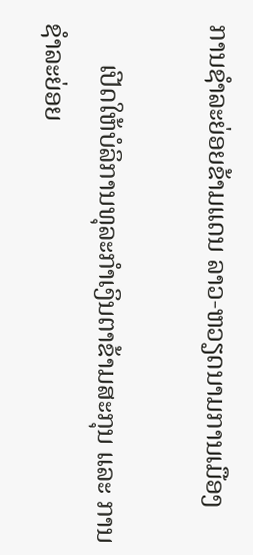ການຊໍາລະຍ່ອຍຂ້າມແດນ ລາວ-ຫວຽດນາມການເມືອງ

      ເປີດໃຫ້ບໍລິການທຸລະກຳເງິນຕາຂ້າມສະກຸນ ແລະ ການຊໍາລະຍ່ອຍ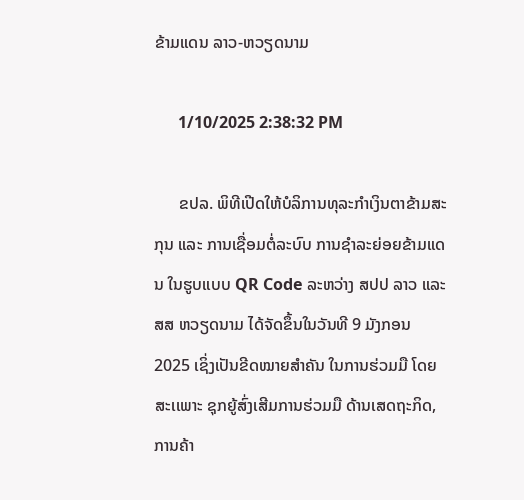ຂ້າມແດນ ລາວ-ຫວຽດນາມ

      1/10/2025 2:38:32 PM

      ຂປລ. ພິທີເປີດໃຫ້ບໍລິການທຸລະກໍາເງິນຕາຂ້າມສະກຸນ ແລະ ການເຊື່ອມຕໍ່ລະບົບ ການຊໍາລະຍ່ອຍຂ້າມແດນ ໃນຮູບແບບ QR Code ລະຫວ່າງ ສປປ ລາວ ແລະ ສສ ຫວຽດນາມ ໄດ້ຈັດຂຶ້ນໃນວັນທີ 9 ມັງກອນ 2025 ເຊິ່ງເປັນຂີດໝາຍສຳຄັນ ໃນການຮ່ວມມື ໂດຍສະເເພາະ ຊຸກຍູ້ສົ່ງເສີມການຮ່ວມມື ດ້ານເສດຖະກິດ, ການຄ້າ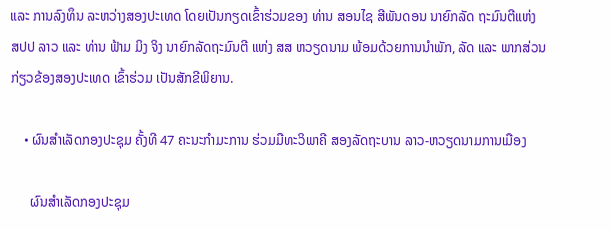ແລະ ການລົງທຶນ ລະຫວ່າງສອງປະເທດ ໂດຍເປັນກຽດເຂົ້າຮ່ວມຂອງ ທ່ານ ສອນໄຊ ສີພັນດອນ ນາຍົກລັດ ຖະມົນຕີແຫ່ງ ສປປ ລາວ ແລະ ທ່ານ ຟ້າມ ມິງ ຈິງ ນາຍົກລັດຖະມົນຕີ ແຫ່ງ ສສ ຫວຽດນາມ ພ້ອມດ້ວຍການນຳພັກ, ລັດ ແລະ ພາກສ່ວນ ກ່ຽວຂ້ອງສອງປະເທດ ເຂົ້າຮ່ວມ ເປັນສັກຂີພິຍານ.

    • ຜົນສຳເລັດກອງປະຊຸມ ຄັ້ງທີ 47 ຄະນະກໍາມະການ ຮ່ວມມືທະວິພາຄີ ສອງລັດຖະບານ ລາວ-ຫວຽດນາມການເມືອງ

      ຜົນສຳເລັດກອງປະຊຸມ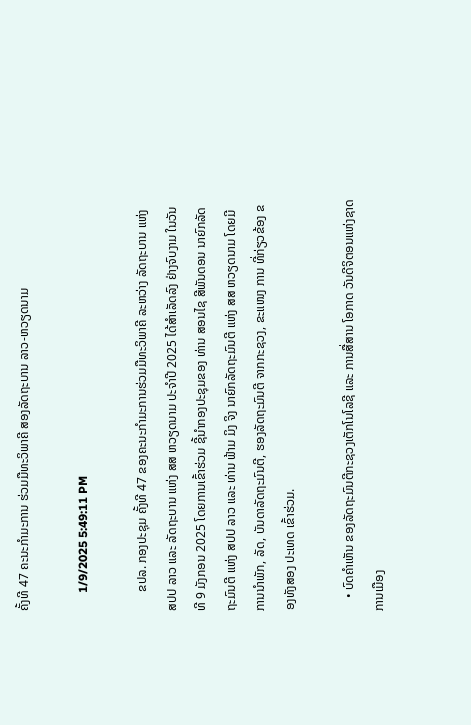ຄັ້ງທີ 47 ຄະນະກໍາມະການ ຮ່ວມມືທະວິພາຄີ ສອງລັດຖະບານ ລາວ-ຫວຽດນາມ

      1/9/2025 5:49:11 PM

      ຂປລ. ກອງປະຊຸມ ຄັ້ງທີ 47 ຂອງຄະນະກໍາມະການຮ່ວມມືທະວິພາຄີ ລະຫວ່າງ ລັດຖະບານ ແຫ່ງ ສປປ ລາວ ແລະ ລັດຖະບານ ແຫ່ງ ສສ ຫວຽດນາມ ປະຈໍາປີ 2025 ໄດ້ສຳເລັດລົງ ຢ່າງຈົບງາມ ໃນວັນທີ 9 ມັງກອນ 2025 ໂດຍການເຂົ້າຮ່ວມ ຊີ້ນຳກອງປະຊຸມຂອງ ທ່ານ ສອນໄຊ ສີພັນດອນ ນາຍົກລັດຖະມົນຕີ ແຫ່ງ ສປປ ລາວ ແລະ ທ່ານ ຟ້າມ ມິງ ຈິງ ນາຍົກລັດຖະມົນຕີ ແຫ່ງ ສສ ຫວຽດນາມ ໂດຍມີ ການນຳພັກ, ລັດ, ບັນດາລັດຖະມົນຕີ, ຮອງລັດຖະມົນຕີ ຈາກກະຊວງ, ຂະແໜງ ການ ທີ່ກ່ຽວຂ້ອງ ຂອງທັງສອງ ປະເທດ ເຂົ້າຮ່ວມ.

    • ບົດຄຳເຫັນ ຂອງລັດຖະມົນຕີກະຊວງເຕັກໂນໂລຊີ ແລະ ການສື່ສານ ໂອກາດ ວັນດີຈິຕອນແຫ່ງຊາດການເມືອງ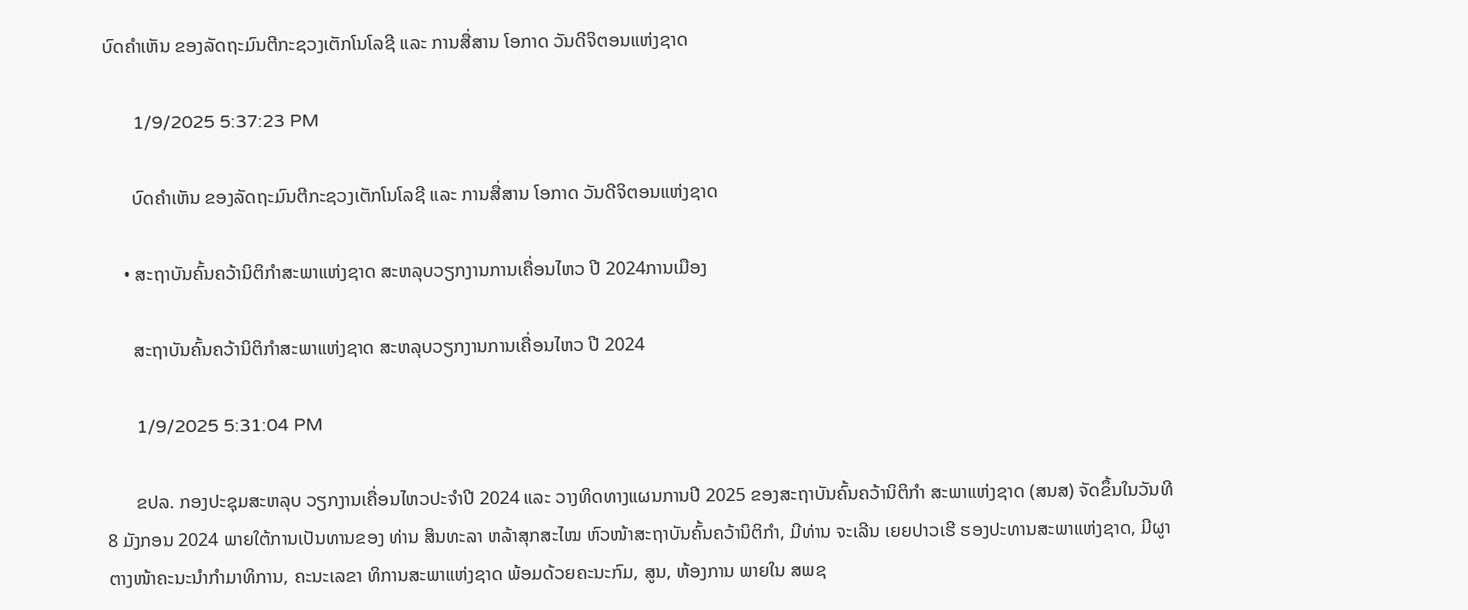ບົດຄຳເຫັນ ຂອງລັດຖະມົນຕີກະຊວງເຕັກໂນໂລຊີ ແລະ ການສື່ສານ ໂອກາດ ວັນດີຈິຕອນແຫ່ງຊາດ

      1/9/2025 5:37:23 PM

      ບົດຄຳເຫັນ ຂອງລັດຖະມົນຕີກະຊວງເຕັກໂນໂລຊີ ແລະ ການສື່ສານ ໂອກາດ ວັນດີຈິຕອນແຫ່ງຊາດ

    • ສະຖາບັນຄົ້ນຄວ້ານິຕິກໍາສະພາແຫ່ງຊາດ ສະຫລຸບວຽກງານການເຄື່ອນໄຫວ ປີ 2024ການເມືອງ

      ສະຖາບັນຄົ້ນຄວ້ານິຕິກໍາສະພາແຫ່ງຊາດ ສະຫລຸບວຽກງານການເຄື່ອນໄຫວ ປີ 2024

      1/9/2025 5:31:04 PM

      ຂປລ. ກອງປະຊຸມສະຫລຸບ ວຽກງານເຄື່ອນໄຫວປະຈໍາປີ 2024 ແລະ ວາງທິດທາງແຜນການປີ 2025 ຂອງສະຖາບັນຄົ້ນຄວ້ານິຕິກໍາ ສະພາແຫ່ງຊາດ (ສນສ) ຈັດຂຶ້ນໃນວັນທີ 8 ມັງກອນ 2024 ພາຍໃຕ້ການເປັນທານຂອງ ທ່ານ ສິນທະລາ ຫລ້າສຸກສະໄໝ ຫົວໜ້າສະຖາບັນຄົ້ນຄວ້ານິຕິກຳ, ມີທ່ານ ຈະເລີນ ເຍຍປາວເຮີ ຮອງປະທານສະພາແຫ່ງຊາດ, ມີຜູາຕາງໜ້າຄະນະນຳກໍາມາທິການ, ຄະນະເລຂາ ທິການສະພາແຫ່ງຊາດ ພ້ອມດ້ວຍຄະນະກົມ, ສູນ, ຫ້ອງການ ພາຍໃນ ສພຊ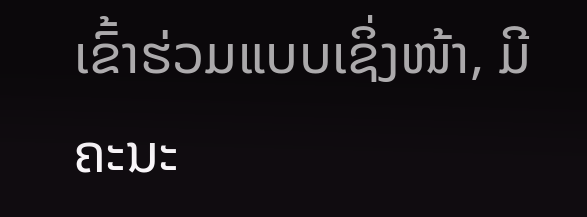ເຂົ້າຮ່ວມແບບເຊິ່ງໜ້າ, ມີຄະນະ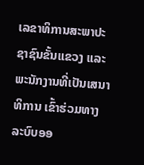ເລຂາທິການສະພາປະຊາຊົນຂັ້ນແຂວງ ແລະ ພະນັກງານທີ່ເປັນເສນາທິການ ເຂົ້າຮ່ວມທາງລະບົບອອ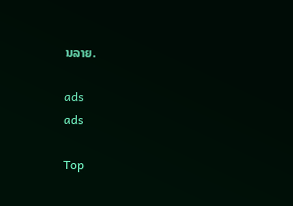ນລາຍ.

ads
ads

Top